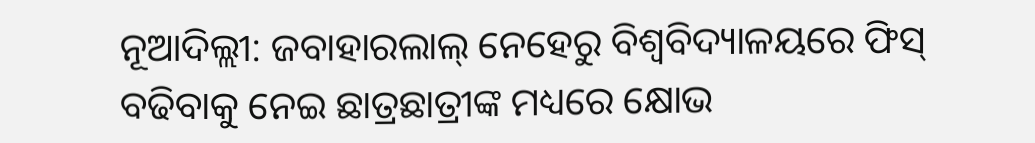ନୂଆଦିଲ୍ଲୀ: ଜବାହାରଲାଲ୍ ନେହେରୁ ବିଶ୍ବବିଦ୍ୟାଳୟରେ ଫିସ୍ ବଢିବାକୁ ନେଇ ଛାତ୍ରଛାତ୍ରୀଙ୍କ ମଧ୍ୟରେ କ୍ଷୋଭ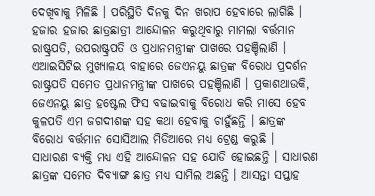ଦେଖିବାକୁ ମିଳିଛି । ପରିସ୍ଥିତି ଦିନକୁ ଦିନ ଖରାପ ହେବାରେ ଲାଗିଛି । ହଜାର ହଜାର ଛାତ୍ରଛାତ୍ରୀ ଆନ୍ଦୋଳନ କରୁଥିବାରୁ ମାମଲା ବର୍ତ୍ତମାନ ରାଷ୍ଟ୍ରପତି, ଉପରାଷ୍ଟ୍ରପତି ଓ ପ୍ରଧାନମନ୍ତ୍ରୀଙ୍କ ପାଖରେ ପହଞ୍ଚିଲାଣି ।
ଏଆଇସିଟିଇ ମୁଖ୍ୟାଳୟ ବାହାରେ ଜେଏନୟୁ ଛାତ୍ରଙ୍କ ବିରୋଧ ପ୍ରଦର୍ଶନ ରାଷ୍ଟ୍ରପତି ସମେତ ପ୍ରଧାନମନ୍ତ୍ରୀଙ୍କ ପାଖରେ ପହଞ୍ଚିଲାଣି । ପ୍ରକାଶଥାଉକି, ଜେଏନୟୁ ଛାତ୍ର ହଷ୍ଟେଲ ଫିସ ବଢାଇବାକୁ ବିରୋଧ କରି ମାସେ ହେବ କୁଳପତି ଏମ ଜଗଦୀଶଙ୍କ ସହ କଥା ହେବାକୁ ଚାହୁଁଛନ୍ତି । ଛାତ୍ରଙ୍କ ବିରୋଧ ବର୍ତ୍ତମାନ ସୋସିଆଲ ମିଡିଆରେ ମଧ୍ୟ ଟ୍ରେଣ୍ଡ କରୁଛି ।
ସାଧାରଣ ବ୍ୟକ୍ତି ମଧ୍ୟ ଏହି ଆନ୍ଦୋଳନ ସହ ଯୋଡି ହୋଇଛନ୍ତି । ସାଧାରଣ ଛାତ୍ରଙ୍କ ସମେତ ଦିବ୍ୟାଙ୍ଗ ଛାତ୍ର ମଧ୍ୟ ସାମିଲ ଅଛନ୍ତି । ଆସନ୍ତା ସପ୍ତାହ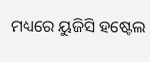ମଧ୍ୟରେ ୟୁଜିସି ହଷ୍ଟେଲ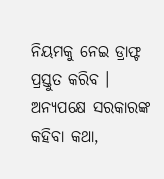ନିୟମକୁ ନେଇ ଡ୍ରାଫ୍ଟ ପ୍ରସ୍ତୁତ କରିବ । ଅନ୍ୟପକ୍ଷେ ସରକାରଙ୍କ କହିବା କଥା,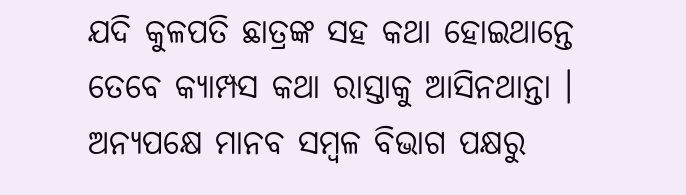ଯଦି କୁଳପତି ଛାତ୍ରଙ୍କ ସହ କଥା ହୋଇଥାନ୍ତେ ତେବେ କ୍ୟାମ୍ପସ କଥା ରାସ୍ତାକୁ ଆସିନଥାନ୍ତା । ଅନ୍ୟପକ୍ଷେ ମାନବ ସମ୍ବଳ ବିଭାଗ ପକ୍ଷରୁ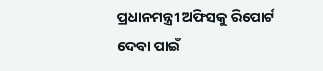ପ୍ରଧାନମନ୍ତ୍ରୀ ଅଫିସକୁ ରିପୋର୍ଟ ଦେବା ପାଇଁ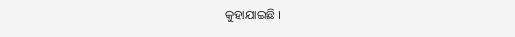କୁହାଯାଇଛି ।